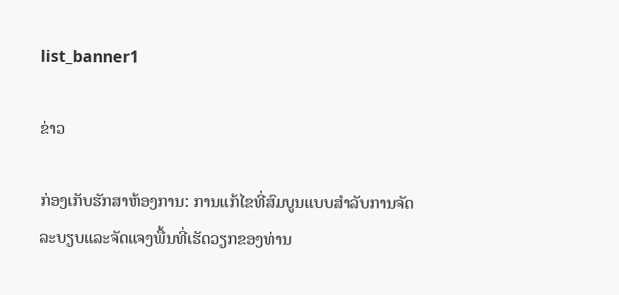list_banner1

ຂ່າວ

ກ່ອງເກັບຮັກສາຫ້ອງການ: ການແກ້ໄຂທີ່ສົມບູນແບບສໍາລັບການຈັດລະບຽບແລະຈັດແຈງພື້ນທີ່ເຮັດວຽກຂອງທ່ານ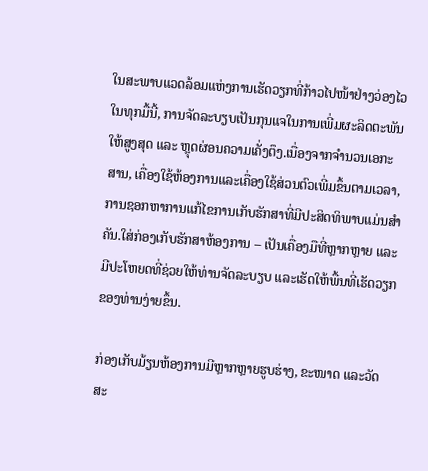ໃນສະພາບແວດລ້ອມແຫ່ງການເຮັດວຽກທີ່ກ້າວໄປໜ້າຢ່າງວ່ອງໄວໃນທຸກມື້ນີ້, ການຈັດລະບຽບເປັນກຸນແຈໃນການເພີ່ມຜະລິດຕະພັນໃຫ້ສູງສຸດ ແລະ ຫຼຸດຜ່ອນຄວາມເຄັ່ງຕຶງ.ເນື່ອງຈາກຈໍານວນເອກະສານ, ເຄື່ອງໃຊ້ຫ້ອງການແລະເຄື່ອງໃຊ້ສ່ວນຕົວເພີ່ມຂຶ້ນຕາມເວລາ, ການຊອກຫາການແກ້ໄຂການເກັບຮັກສາທີ່ມີປະສິດທິພາບແມ່ນສໍາຄັນ.ໃສ່ກ່ອງເກັບຮັກສາຫ້ອງການ – ເປັນເຄື່ອງມືທີ່ຫຼາກຫຼາຍ ແລະມີປະໂຫຍດທີ່ຊ່ວຍໃຫ້ທ່ານຈັດລະບຽບ ແລະເຮັດໃຫ້ພື້ນທີ່ເຮັດວຽກຂອງທ່ານງ່າຍຂຶ້ນ.

ກ່ອງເກັບມ້ຽນຫ້ອງການມີຫຼາກຫຼາຍຮູບຮ່າງ, ຂະໜາດ ແລະວັດສະ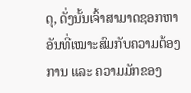ດຸ, ດັ່ງນັ້ນເຈົ້າສາມາດຊອກຫາອັນທີ່ເໝາະສົມກັບຄວາມຕ້ອງການ ແລະ ຄວາມມັກຂອງ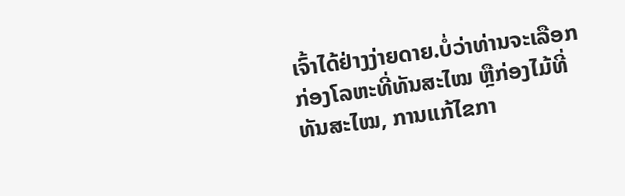ເຈົ້າໄດ້ຢ່າງງ່າຍດາຍ.ບໍ່ວ່າທ່ານຈະເລືອກກ່ອງໂລຫະທີ່ທັນສະໄໝ ຫຼືກ່ອງໄມ້ທີ່ທັນສະໄໝ, ການແກ້ໄຂກາ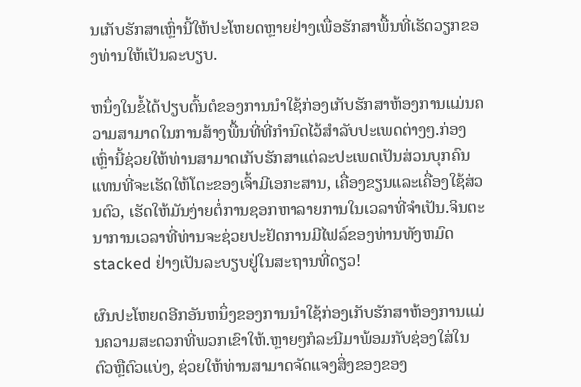ນເກັບຮັກສາເຫຼົ່ານີ້ໃຫ້ປະໂຫຍດຫຼາຍຢ່າງເພື່ອຮັກສາພື້ນທີ່ເຮັດວຽກຂອງທ່ານໃຫ້ເປັນລະບຽບ.

ຫນຶ່ງໃນຂໍ້ໄດ້ປຽບຕົ້ນຕໍຂອງການນໍາໃຊ້ກ່ອງເກັບຮັກສາຫ້ອງການແມ່ນຄວາມສາມາດໃນການສ້າງພື້ນທີ່ທີ່ກໍານົດໄວ້ສໍາລັບປະເພດຕ່າງໆ.ກ່ອງເຫຼົ່ານີ້ຊ່ວຍໃຫ້ທ່ານສາມາດເກັບຮັກສາແຕ່ລະປະເພດເປັນສ່ວນບຸກຄົນແທນທີ່ຈະເຮັດໃຫ້ໂຕະຂອງເຈົ້າມີເອກະສານ, ເຄື່ອງຂຽນແລະເຄື່ອງໃຊ້ສ່ວນຕົວ, ເຮັດໃຫ້ມັນງ່າຍຕໍ່ການຊອກຫາລາຍການໃນເວລາທີ່ຈໍາເປັນ.ຈິນຕະນາການເວລາທີ່ທ່ານຈະຊ່ວຍປະຢັດການມີໄຟລ໌ຂອງທ່ານທັງຫມົດ stacked ຢ່າງເປັນລະບຽບຢູ່ໃນສະຖານທີ່ດຽວ!

ຜົນປະໂຫຍດອີກອັນຫນຶ່ງຂອງການນໍາໃຊ້ກ່ອງເກັບຮັກສາຫ້ອງການແມ່ນຄວາມສະດວກທີ່ພວກເຂົາໃຫ້.ຫຼາຍໆກໍລະນີມາພ້ອມກັບຊ່ອງໃສ່ໃນຕົວຫຼືຕົວແບ່ງ, ຊ່ວຍໃຫ້ທ່ານສາມາດຈັດແຈງສິ່ງຂອງຂອງ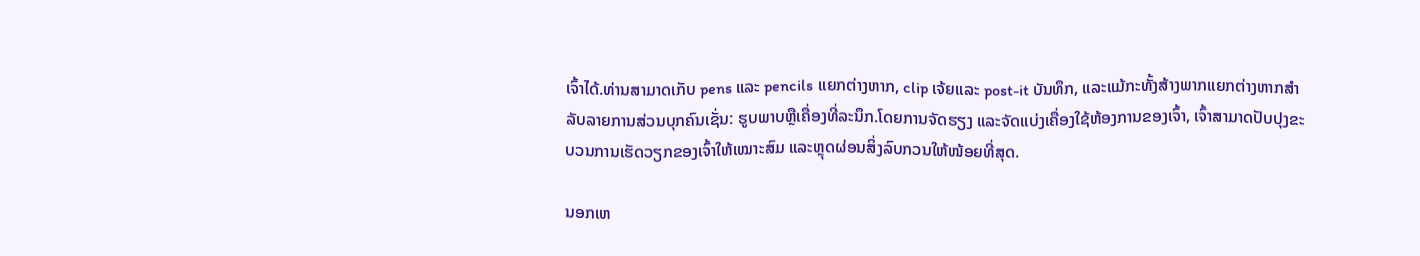ເຈົ້າໄດ້.ທ່ານສາມາດເກັບ pens ແລະ pencils ແຍກຕ່າງຫາກ, clip ເຈ້ຍແລະ post-it ບັນທຶກ, ແລະແມ້ກະທັ້ງສ້າງພາກແຍກຕ່າງຫາກສໍາລັບລາຍການສ່ວນບຸກຄົນເຊັ່ນ: ຮູບພາບຫຼືເຄື່ອງທີ່ລະນຶກ.ໂດຍການຈັດຮຽງ ແລະຈັດແບ່ງເຄື່ອງໃຊ້ຫ້ອງການຂອງເຈົ້າ, ເຈົ້າສາມາດປັບປຸງຂະບວນການເຮັດວຽກຂອງເຈົ້າໃຫ້ເໝາະສົມ ແລະຫຼຸດຜ່ອນສິ່ງລົບກວນໃຫ້ໜ້ອຍທີ່ສຸດ.

ນອກເຫ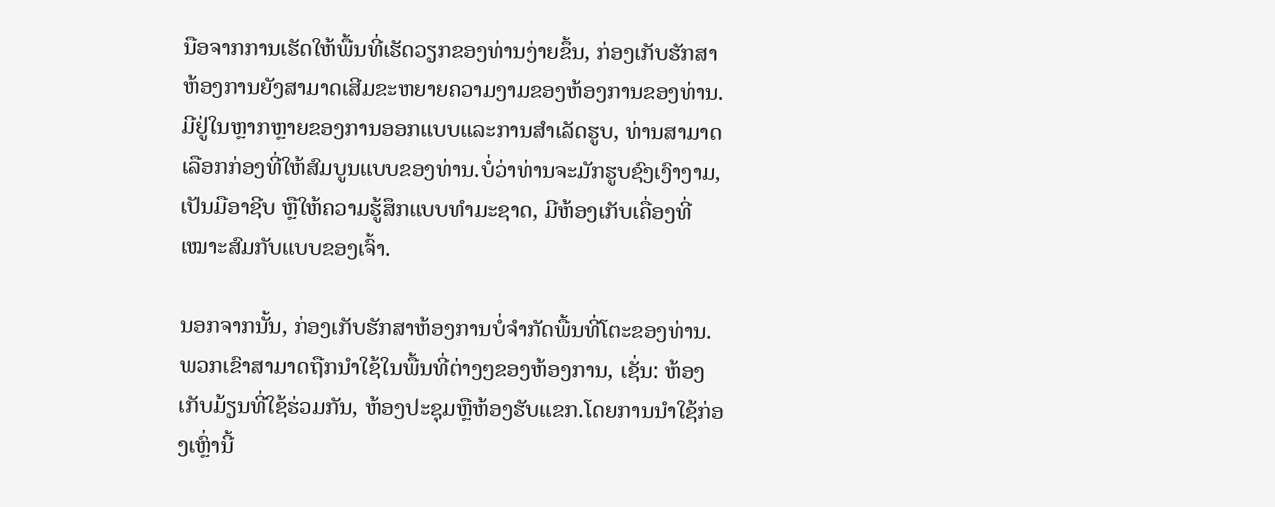ນືອຈາກການເຮັດໃຫ້ພື້ນທີ່ເຮັດວຽກຂອງທ່ານງ່າຍຂຶ້ນ, ກ່ອງເກັບຮັກສາຫ້ອງການຍັງສາມາດເສີມຂະຫຍາຍຄວາມງາມຂອງຫ້ອງການຂອງທ່ານ.ມີຢູ່ໃນຫຼາກຫຼາຍຂອງການອອກແບບແລະການສໍາເລັດຮູບ, ທ່ານສາມາດເລືອກກ່ອງທີ່ໃຫ້ສົມບູນແບບຂອງທ່ານ.ບໍ່ວ່າທ່ານຈະມັກຮູບຊົງເງົາງາມ, ເປັນມືອາຊີບ ຫຼືໃຫ້ຄວາມຮູ້ສຶກແບບທຳມະຊາດ, ມີຫ້ອງເກັບເຄື່ອງທີ່ເໝາະສົມກັບແບບຂອງເຈົ້າ.

ນອກຈາກນັ້ນ, ກ່ອງເກັບຮັກສາຫ້ອງການບໍ່ຈໍາກັດພື້ນທີ່ໂຕະຂອງທ່ານ.ພວກເຂົາສາມາດຖືກນໍາໃຊ້ໃນພື້ນທີ່ຕ່າງໆຂອງຫ້ອງການ, ເຊັ່ນ: ຫ້ອງເກັບມ້ຽນທີ່ໃຊ້ຮ່ວມກັນ, ຫ້ອງປະຊຸມຫຼືຫ້ອງຮັບແຂກ.ໂດຍການນໍາໃຊ້ກ່ອງເຫຼົ່ານີ້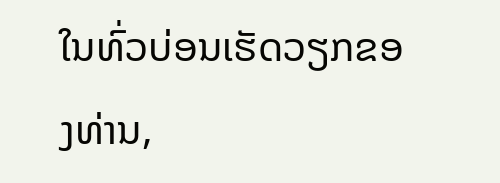ໃນທົ່ວບ່ອນເຮັດວຽກຂອງທ່ານ,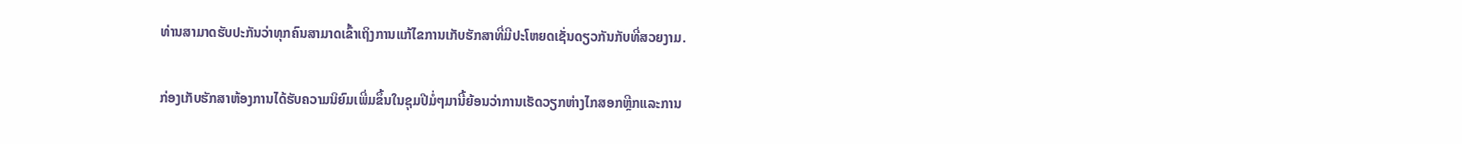ທ່ານສາມາດຮັບປະກັນວ່າທຸກຄົນສາມາດເຂົ້າເຖິງການແກ້ໄຂການເກັບຮັກສາທີ່ມີປະໂຫຍດເຊັ່ນດຽວກັນກັບທີ່ສວຍງາມ.

ກ່ອງເກັບຮັກສາຫ້ອງການໄດ້ຮັບຄວາມນິຍົມເພີ່ມຂຶ້ນໃນຊຸມປີມໍ່ໆມານີ້ຍ້ອນວ່າການເຮັດວຽກຫ່າງໄກສອກຫຼີກແລະການ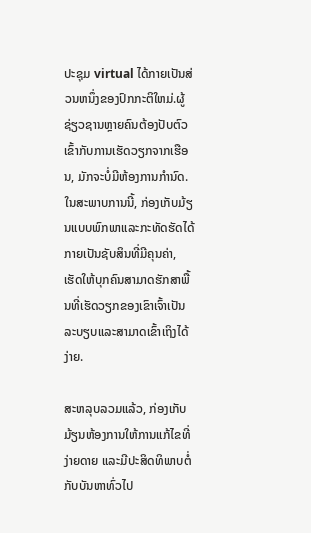ປະຊຸມ virtual ໄດ້ກາຍເປັນສ່ວນຫນຶ່ງຂອງປົກກະຕິໃຫມ່.ຜູ້ຊ່ຽວຊານຫຼາຍຄົນຕ້ອງປັບຕົວເຂົ້າກັບການເຮັດວຽກຈາກເຮືອນ, ມັກຈະບໍ່ມີຫ້ອງການກໍານົດ.ໃນສະພາບການນີ້, ກ່ອງເກັບມ້ຽນແບບພົກພາແລະກະທັດຮັດໄດ້ກາຍເປັນຊັບສິນທີ່ມີຄຸນຄ່າ, ເຮັດໃຫ້ບຸກຄົນສາມາດຮັກສາພື້ນທີ່ເຮັດວຽກຂອງເຂົາເຈົ້າເປັນລະບຽບແລະສາມາດເຂົ້າເຖິງໄດ້ງ່າຍ.

ສະຫລຸບລວມແລ້ວ, ກ່ອງເກັບມ້ຽນຫ້ອງການໃຫ້ການແກ້ໄຂທີ່ງ່າຍດາຍ ແລະມີປະສິດທິພາບຕໍ່ກັບບັນຫາທົ່ວໄປ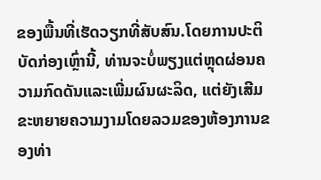ຂອງພື້ນທີ່ເຮັດວຽກທີ່ສັບສົນ.ໂດຍການປະຕິບັດກ່ອງເຫຼົ່ານີ້, ທ່ານຈະບໍ່ພຽງແຕ່ຫຼຸດຜ່ອນຄວາມກົດດັນແລະເພີ່ມຜົນຜະລິດ, ແຕ່ຍັງເສີມຂະຫຍາຍຄວາມງາມໂດຍລວມຂອງຫ້ອງການຂອງທ່າ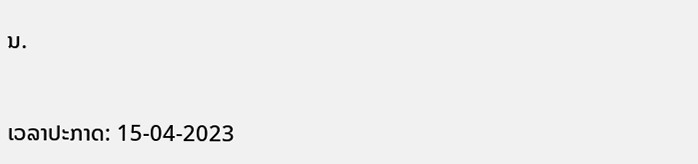ນ.


ເວລາປະກາດ: 15-04-2023